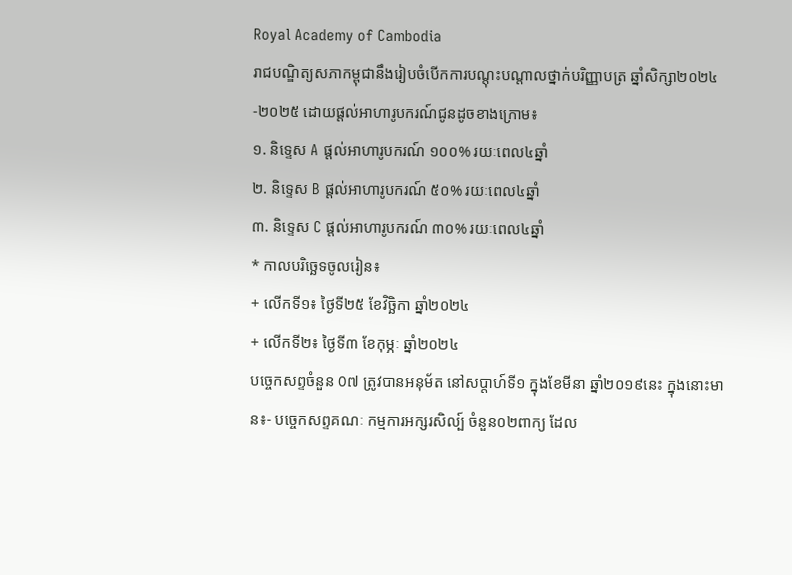Royal Academy of Cambodia
រាជបណ្ឌិត្យសភាកម្ពុជានឹងរៀបចំបើកការបណ្តុះបណ្តាលថ្នាក់បរិញ្ញាបត្រ ឆ្នាំសិក្សា២០២៤-២០២៥ ដោយផ្ដល់អាហារូបករណ៍ជូនដូចខាងក្រោម៖
១. និទ្ទេស A ផ្ដល់អាហារូបករណ៍ ១០០% រយៈពេល៤ឆ្នាំ
២. និទ្ទេស B ផ្ដល់អាហារូបករណ៍ ៥០% រយៈពេល៤ឆ្នាំ
៣. និទ្ទេស C ផ្ដល់អាហារូបករណ៍ ៣០% រយៈពេល៤ឆ្នាំ
* កាលបរិច្ឆេទចូលរៀន៖
+ លើកទី១៖ ថ្ងៃទី២៥ ខែវិច្ឆិកា ឆ្នាំ២០២៤
+ លើកទី២៖ ថ្ងៃទី៣ ខែកុម្ភៈ ឆ្នាំ២០២៤
បច្ចេកសព្ទចំនួន 0៧ ត្រូវបានអនុម័ត នៅសប្តាហ៍ទី១ ក្នុងខែមីនា ឆ្នាំ២០១៩នេះ ក្នុងនោះមាន៖- បច្ចេកសព្ទគណៈ កម្មការអក្សរសិល្ប៍ ចំនួន០២ពាក្យ ដែល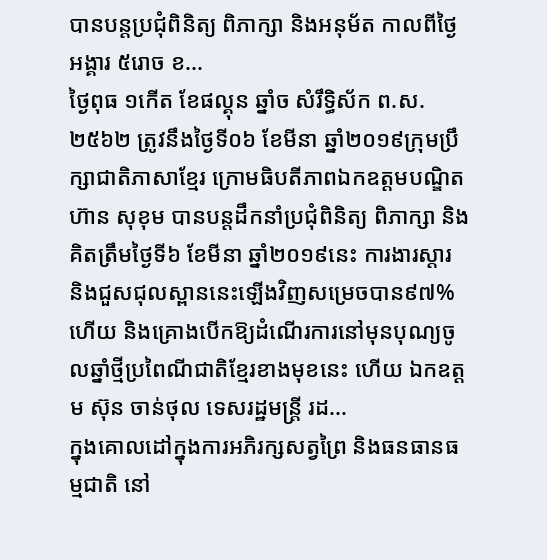បានបន្តប្រជុំពិនិត្យ ពិភាក្សា និងអនុម័ត កាលពីថ្ងៃអង្គារ ៥រោច ខ...
ថ្ងៃពុធ ១កេីត ខែផល្គុន ឆ្នាំច សំរឹទ្ធិស័ក ព.ស.២៥៦២ ត្រូវនឹងថ្ងៃទី០៦ ខែមីនា ឆ្នាំ២០១៩ក្រុមប្រឹក្សាជាតិភាសាខ្មែរ ក្រោមធិបតីភាពឯកឧត្តមបណ្ឌិត ហ៊ាន សុខុម បានបន្តដឹកនាំប្រជុំពិនិត្យ ពិភាក្សា និង
គិតត្រឹមថ្ងៃទី៦ ខែមីនា ឆ្នាំ២០១៩នេះ ការងារស្តារ និងជួសជុលស្ពាននេះឡើងវិញសម្រេចបាន៩៧% ហើយ និងគ្រោងបើកឱ្យដំណើរការនៅមុនបុណ្យចូលឆ្នាំថ្មីប្រពៃណីជាតិខ្មែរខាងមុខនេះ ហើយ ឯកឧត្តម ស៊ុន ចាន់ថុល ទេសរដ្ឋមន្រ្តី រដ...
ក្នុងគោលដៅក្នុងការអភិរក្សសត្វព្រៃ និងធនធានធម្មជាតិ នៅ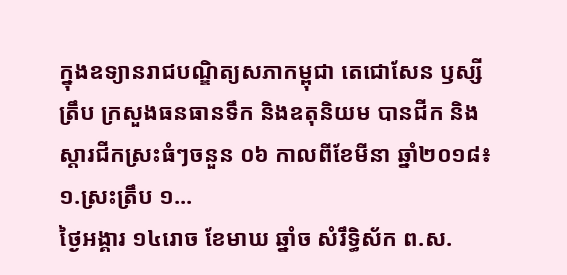ក្នុងឧទ្យានរាជបណ្ឌិត្យសភាកម្ពុជា តេជោសែន ឫស្សីត្រឹប ក្រសួងធនធានទឹក និងឧតុនិយម បានជីក និងស្តារជីកស្រះធំៗចនួន ០៦ កាលពីខែមីនា ឆ្នាំ២០១៨៖១.ស្រះត្រឹប ១...
ថ្ងៃអង្គារ ១៤រោច ខែមាឃ ឆ្នាំច សំរឹទ្ធិស័ក ព.ស.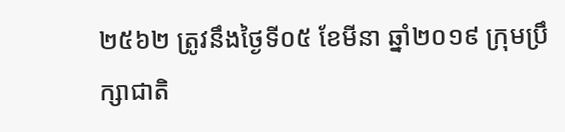២៥៦២ ត្រូវនឹងថ្ងៃទី០៥ ខែមីនា ឆ្នាំ២០១៩ ក្រុមប្រឹក្សាជាតិ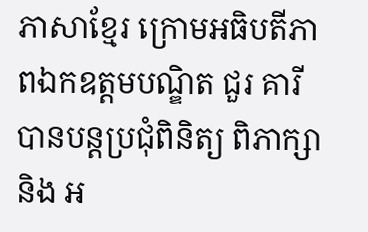ភាសាខ្មែរ ក្រោមអធិបតីភាពឯកឧត្តមបណ្ឌិត ជួរ គារី បានបន្តប្រជុំពិនិត្យ ពិភាក្សា និង អ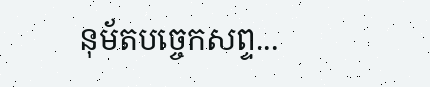នុម័តបច្ចេកសព្ទ...